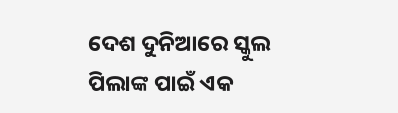ଦେଶ ଦୁନିଆରେ ସ୍କୁଲ ପିଲାଙ୍କ ପାଇଁ ଏକ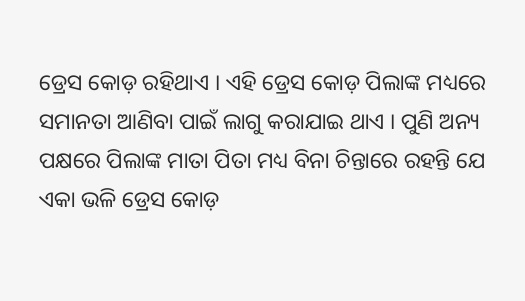ଡ୍ରେସ କୋଡ଼ ରହିଥାଏ । ଏହି ଡ୍ରେସ କୋଡ଼ ପିଲାଙ୍କ ମଧ୍ୟରେ ସମାନତା ଆଣିବା ପାଇଁ ଲାଗୁ କରାଯାଇ ଥାଏ । ପୁଣି ଅନ୍ୟ ପକ୍ଷରେ ପିଲାଙ୍କ ମାତା ପିତା ମଧ୍ୟ ବିନା ଚିନ୍ତାରେ ରହନ୍ତି ଯେ ଏକା ଭଳି ଡ୍ରେସ କୋଡ଼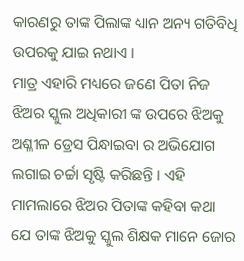କାରଣରୁ ତାଙ୍କ ପିଲାଙ୍କ ଧ୍ୟାନ ଅନ୍ୟ ଗତିବିଧି ଉପରକୁ ଯାଇ ନଥାଏ ।
ମାତ୍ର ଏହାରି ମଧ୍ୟରେ ଜଣେ ପିତା ନିଜ ଝିଅର ସ୍କୁଲ ଅଧିକାରୀ ଙ୍କ ଉପରେ ଝିଅକୁ ଅଶ୍ଳୀଳ ଡ୍ରେସ ପିନ୍ଧାଇବା ର ଅଭିଯୋଗ ଲଗାଇ ଚର୍ଚ୍ଚା ସୃଷ୍ଟି କରିଛନ୍ତି । ଏହି ମାମଲାରେ ଝିଅର ପିତାଙ୍କ କହିବା କଥା ଯେ ତାଙ୍କ ଝିଅକୁ ସ୍କୁଲ ଶିକ୍ଷକ ମାନେ ଜୋର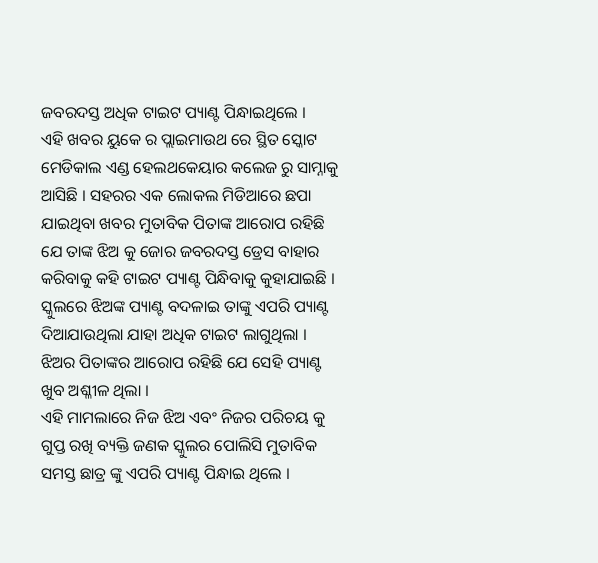ଜବରଦସ୍ତ ଅଧିକ ଟାଇଟ ପ୍ୟାଣ୍ଟ ପିନ୍ଧାଇଥିଲେ ।
ଏହି ଖବର ୟୁକେ ର ପ୍ଲାଇମାଉଥ ରେ ସ୍ଥିତ ସ୍କୋଟ ମେଡିକାଲ ଏଣ୍ଡ ହେଲଥକେୟାର କଲେଜ ରୁ ସାମ୍ନାକୁ ଆସିଛି । ସହରର ଏକ ଲୋକଲ ମିଡିଆରେ ଛପା ଯାଇଥିବା ଖବର ମୁତାବିକ ପିତାଙ୍କ ଆରୋପ ରହିଛି ଯେ ତାଙ୍କ ଝିଅ କୁ ଜୋର ଜବରଦସ୍ତ ଡ୍ରେସ ବାହାର କରିବାକୁ କହି ଟାଇଟ ପ୍ୟାଣ୍ଟ ପିନ୍ଧିବାକୁ କୁହାଯାଇଛି । ସ୍କୁଲରେ ଝିଅଙ୍କ ପ୍ୟାଣ୍ଟ ବଦଳାଇ ତାଙ୍କୁ ଏପରି ପ୍ୟାଣ୍ଟ ଦିଆଯାଉଥିଲା ଯାହା ଅଧିକ ଟାଇଟ ଲାଗୁଥିଲା । ଝିଅର ପିତାଙ୍କର ଆରୋପ ରହିଛି ଯେ ସେହି ପ୍ୟାଣ୍ଟ ଖୁବ ଅଶ୍ଳୀଳ ଥିଲା ।
ଏହି ମାମଲାରେ ନିଜ ଝିଅ ଏବଂ ନିଜର ପରିଚୟ କୁ ଗୁପ୍ତ ରଖି ବ୍ୟକ୍ତି ଜଣକ ସ୍କୁଲର ପୋଲିସି ମୁତାବିକ ସମସ୍ତ ଛାତ୍ର ଙ୍କୁ ଏପରି ପ୍ୟାଣ୍ଟ ପିନ୍ଧାଇ ଥିଲେ ।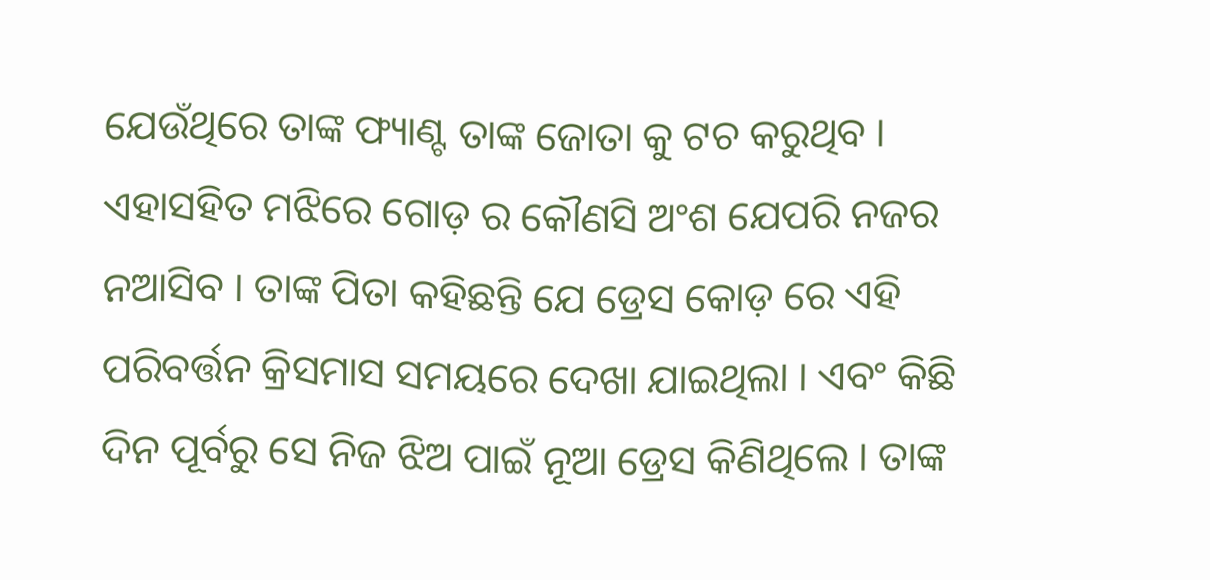ଯେଉଁଥିରେ ତାଙ୍କ ଫ୍ୟାଣ୍ଟ ତାଙ୍କ ଜୋତା କୁ ଟଚ କରୁଥିବ । ଏହାସହିତ ମଝିରେ ଗୋଡ଼ ର କୌଣସି ଅଂଶ ଯେପରି ନଜର ନଆସିବ । ତାଙ୍କ ପିତା କହିଛନ୍ତି ଯେ ଡ୍ରେସ କୋଡ଼ ରେ ଏହି ପରିବର୍ତ୍ତନ କ୍ରିସମାସ ସମୟରେ ଦେଖା ଯାଇଥିଲା । ଏବଂ କିଛି ଦିନ ପୂର୍ବରୁ ସେ ନିଜ ଝିଅ ପାଇଁ ନୂଆ ଡ୍ରେସ କିଣିଥିଲେ । ତାଙ୍କ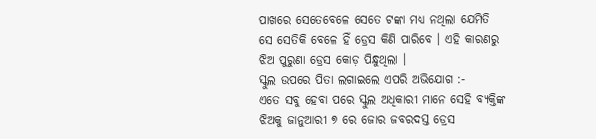ପାଖରେ ସେତେବେଳେ ସେତେ ଟଙ୍କା ମଧ୍ୟ ନଥିଲା ଯେମିତି ସେ ସେତିକି ବେଳେ ହିଁ ଡ୍ରେସ କିଣି ପାରିବେ । ଏହି କାରଣରୁ ଝିଅ ପୁରୁଣା ଡ୍ରେସ କୋଡ଼ ପିନ୍ଧୁଥିଲା ।
ସ୍କୁଲ ଉପରେ ପିତା ଲଗାଇଲେ ଏପରି ଅଭିଯୋଗ :-
ଏତେ ସବୁ ହେବା ପରେ ସ୍କୁଲ ଅଧିକାରୀ ମାନେ ସେହି ବ୍ୟକ୍ତିଙ୍କ ଝିଅକୁ ଜାନୁଆରୀ ୭ ରେ ଜୋର ଜବରଦସ୍ତ ଡ୍ରେସ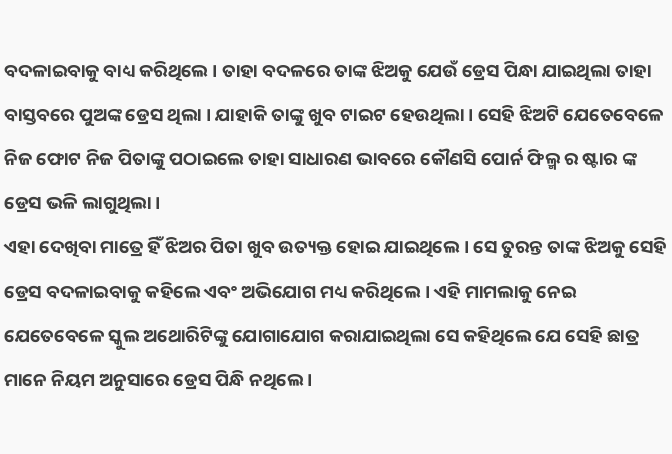ବଦଳାଇବାକୁ ବାଧ୍ୟ କରିଥିଲେ । ତାହା ବଦଳରେ ତାଙ୍କ ଝିଅକୁ ଯେଉଁ ଡ୍ରେସ ପିନ୍ଧା ଯାଇଥିଲା ତାହା ବାସ୍ତବରେ ପୁଅଙ୍କ ଡ୍ରେସ ଥିଲା । ଯାହାକି ତାଙ୍କୁ ଖୁବ ଟାଇଟ ହେଉଥିଲା । ସେହି ଝିଅଟି ଯେତେବେଳେ ନିଜ ଫୋଟ ନିଜ ପିତାଙ୍କୁ ପଠାଇଲେ ତାହା ସାଧାରଣ ଭାବରେ କୌଣସି ପୋର୍ନ ଫିଲ୍ମ ର ଷ୍ଟାର ଙ୍କ ଡ୍ରେସ ଭଳି ଲାଗୁଥିଲା ।
ଏହା ଦେଖିବା ମାତ୍ରେ ହିଁ ଝିଅର ପିତା ଖୁବ ଉତ୍ୟକ୍ତ ହୋଇ ଯାଇଥିଲେ । ସେ ତୁରନ୍ତ ତାଙ୍କ ଝିଅକୁ ସେହି ଡ୍ରେସ ବଦଳାଇବାକୁ କହିଲେ ଏବଂ ଅଭିଯୋଗ ମଧ୍ୟ କରିଥିଲେ । ଏହି ମାମଲାକୁ ନେଇ ଯେତେବେଳେ ସ୍କୁଲ ଅଥୋରିଟିଙ୍କୁ ଯୋଗାଯୋଗ କରାଯାଇଥିଲା ସେ କହିଥିଲେ ଯେ ସେହି ଛାତ୍ର ମାନେ ନିୟମ ଅନୁସାରେ ଡ୍ରେସ ପିନ୍ଧି ନଥିଲେ ।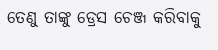ତେଣୁ ତାଙ୍କୁ ଡ୍ରେସ ଚେଞ୍ଜ କରିବାକୁ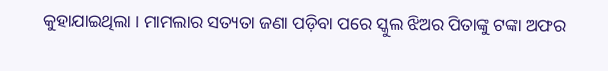କୁହାଯାଇଥିଲା । ମାମଲାର ସତ୍ୟତା ଜଣା ପଡ଼ିବା ପରେ ସ୍କୁଲ ଝିଅର ପିତାଙ୍କୁ ଟଙ୍କା ଅଫର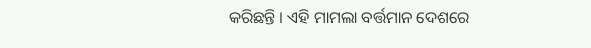କରିଛନ୍ତି । ଏହି ମାମଲା ବର୍ତ୍ତମାନ ଦେଶରେ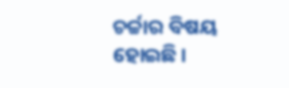ଚର୍ଚ୍ଚାର ବିଷୟ ହୋଇଛି ।